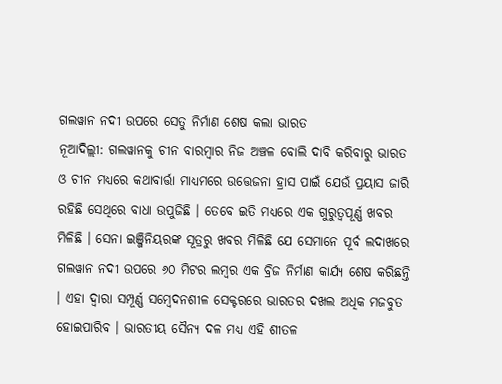ଗଲୱାନ ନଦୀ ଉପରେ ସେତୁ ନିର୍ମାଣ ଶେଷ କଲା ଭାରତ
ନୂଆଦିଲ୍ଲୀ: ଗଲୱାନକୁ ଚୀନ ବାରମ୍ବାର ନିଜ ଅଞ୍ଚଳ ବୋଲି ଦାବି କରିବାରୁ ଭାରତ ଓ ଚୀନ ମଧ୍ୟରେ କଥାବାର୍ତ୍ତା ମାଧ୍ୟମରେ ଉତ୍ତେଜନା ହ୍ରାସ ପାଇଁ ଯେଉଁ ପ୍ରୟାସ ଜାରି ରହିଛି ସେଥିରେ ବାଧା ଉପୁଜିଛି । ତେବେ ଇତି ମଧ୍ୟରେ ଏକ ଗୁରୁତ୍ୱପୂର୍ଣ୍ଣ ଖବର ମିଳିଛି । ସେନା ଇଞ୍ଜିନିୟରଙ୍କ ସୂତ୍ରରୁ ଖବର ମିଳିଛି ଯେ ସେମାନେ ପୂର୍ବ ଲଦାଖରେ ଗଲୱାନ ନଦୀ ଉପରେ ୬୦ ମିଟର ଲମ୍ବର ଏକ ବ୍ରିଜ ନିର୍ମାଣ କାର୍ଯ୍ୟ ଶେଷ କରିଛନ୍ତି । ଏହା ଦ୍ୱାରା ସମ୍ପୂର୍ଣ୍ଣ ସମ୍ବେଦନଶୀଳ ସେକ୍ଟରରେ ଭାରତର ଦଖଲ ଅଧିକ ମଜବୁତ ହୋଇପାରିବ । ଭାରତୀୟ ସୈନ୍ୟ ଦଳ ମଧ୍ୟ ଏହି ଶୀତଳ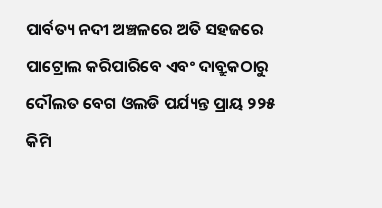ପାର୍ବତ୍ୟ ନଦୀ ଅଞ୍ଚଳରେ ଅତି ସହଜରେ ପାଟ୍ରୋଲ କରିପାରିବେ ଏବଂ ଦାବ୍ରୁକଠାରୁ ଦୌଲତ ବେଗ ଓଲଡି ପର୍ଯ୍ୟନ୍ତ ପ୍ରାୟ ୨୨୫ କିମି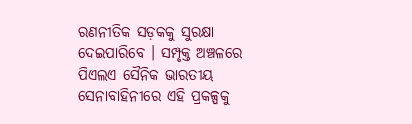ରଣନୀତିକ ସଡ଼କକୁ ସୁରକ୍ଷା ଦେଇପାରିବେ । ସମ୍ପୃକ୍ତ ଅଞ୍ଚଳରେ ପିଏଲଏ ସୈନିକ ଭାରତୀୟ ସେନାବାହିନୀରେ ଏହି ପ୍ରକଳ୍ପକୁ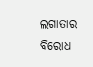ଲଗାତାର ବିରୋଧ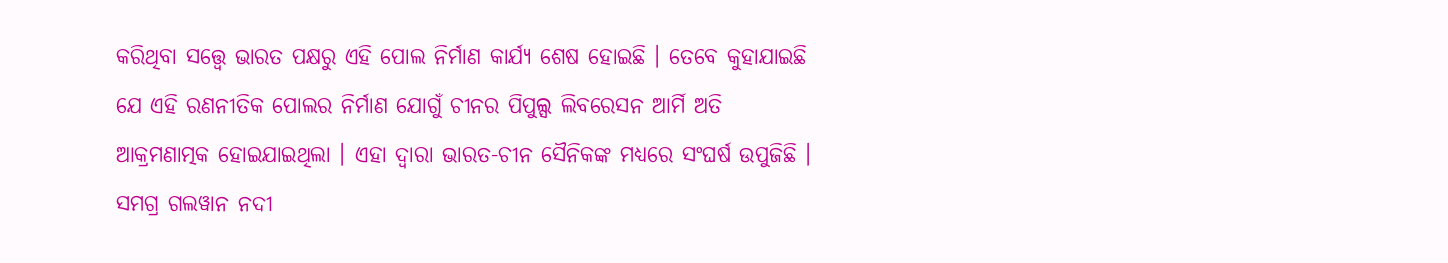କରିଥିବା ସତ୍ତ୍ୱେ ଭାରତ ପକ୍ଷରୁ ଏହି ପୋଲ ନିର୍ମାଣ କାର୍ଯ୍ୟ ଶେଷ ହୋଇଛି । ତେବେ କୁହାଯାଇଛି ଯେ ଏହି ରଣନୀତିକ ପୋଲର ନିର୍ମାଣ ଯୋଗୁଁ ଚୀନର ପିପୁଲ୍ସ ଲିବରେସନ ଆର୍ମି ଅତି ଆକ୍ରମଣାତ୍ମକ ହୋଇଯାଇଥିଲା । ଏହା ଦ୍ୱାରା ଭାରତ-ଚୀନ ସୈନିକଙ୍କ ମଧ୍ୟରେ ସଂଘର୍ଷ ଉପୁଜିଛି । ସମଗ୍ର ଗଲୱାନ ନଦୀ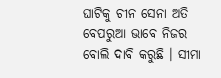ଘାଟିକୁ ଚୀନ ସେନା ଅତି ବେପରୁଆ ଭାବେ ନିଜର ବୋଲି ଦାବି କରୁଛି । ସୀମା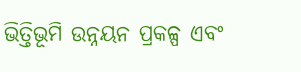ଭିତ୍ତିଭୂମି ଉନ୍ନୟନ ପ୍ରକଳ୍ପ ଏବଂ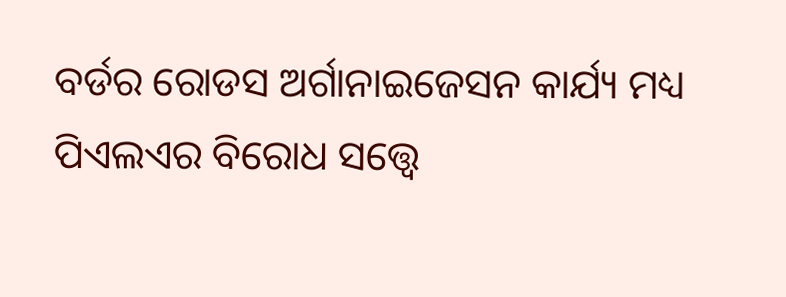ବର୍ଡର ରୋଡସ ଅର୍ଗାନାଇଜେସନ କାର୍ଯ୍ୟ ମଧ୍ୟ ପିଏଲଏର ବିରୋଧ ସତ୍ତ୍ୱେ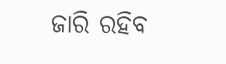ଜାରି ରହିବ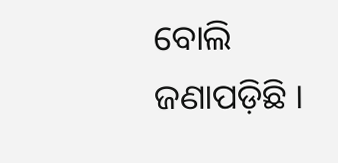ବୋଲି ଜଣାପଡ଼ିଛି ।